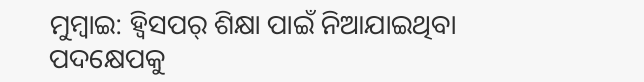ମୁମ୍ବାଇ: ହ୍ୱିସପର୍ ଶିକ୍ଷା ପାଇଁ ନିଆଯାଇଥିବା ପଦକ୍ଷେପକୁ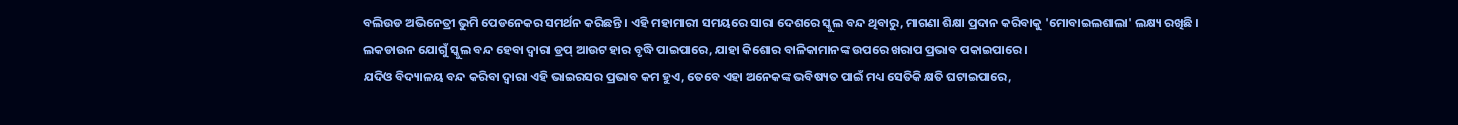ବଲିଉଡ ଅଭିନେତ୍ରୀ ଭୁମି ପେଡନେକର ସମର୍ଥନ କରିଛନ୍ତି । ଏହି ମହାମାରୀ ସମୟରେ ସାରା ଦେଶରେ ସ୍କୁଲ ବନ୍ଦ ଥିବାରୁ, ମାଗଣା ଶିକ୍ଷା ପ୍ରଦାନ କରିବାକୁ 'ମୋବାଇଲଶାଲା' ଲକ୍ଷ୍ୟ ରଖିଛି ।
ଲକଡାଉନ ଯୋଗୁଁ ସ୍କୁଲ ବନ୍ଦ ହେବା ଦ୍ବାରା ଡ୍ରପ୍ ଆଉଟ ହାର ବୃଦ୍ଧି ପାଇପାରେ, ଯାହା କିଶୋର ବାଳିକାମାନଙ୍କ ଉପରେ ଖରାପ ପ୍ରଭାବ ପକାଇପାରେ ।
ଯଦିଓ ବିଦ୍ୟାଳୟ ବନ୍ଦ କରିବା ଦ୍ବାରା ଏହି ଭାଇରସର ପ୍ରଭାବ କମ ହୁଏ, ତେବେ ଏହା ଅନେକଙ୍କ ଭବିଷ୍ୟତ ପାଇଁ ମଧ୍ୟ ସେତିକି କ୍ଷତି ଘଟାଇପାରେ,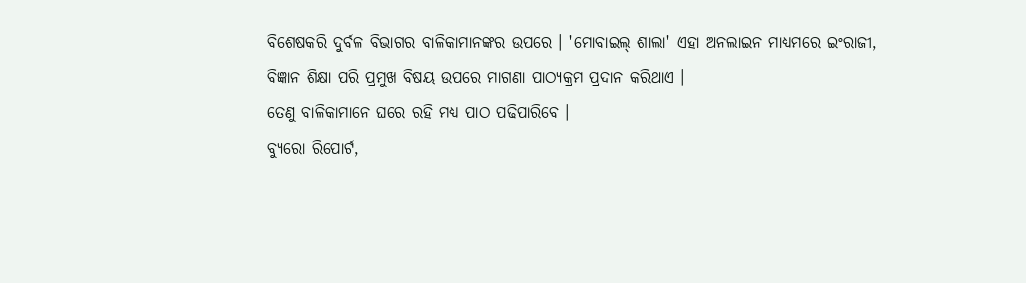ବିଶେଷକରି ଦୁର୍ବଳ ବିଭାଗର ବାଳିକାମାନଙ୍କର ଉପରେ । 'ମୋବାଇଲ୍ ଶାଲା' ଏହା ଅନଲାଇନ ମାଧ୍ୟମରେ ଇଂରାଜୀ, ବିଜ୍ଞାନ ଶିକ୍ଷା ପରି ପ୍ରମୁଖ ବିଷୟ ଉପରେ ମାଗଣା ପାଠ୍ୟକ୍ରମ ପ୍ରଦାନ କରିଥାଏ ।
ତେଣୁ ବାଳିକାମାନେ ଘରେ ରହି ମଧ୍ୟ ପାଠ ପଢିପାରିବେ ।
ବ୍ୟୁରୋ ରିପୋର୍ଟ,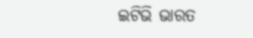ଇଟିଭି ଭାରତ